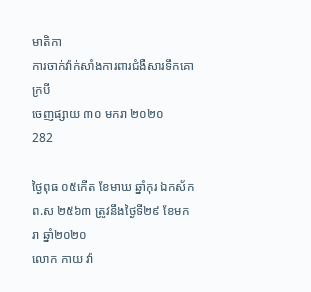មាតិកា
ការចាក់វ៉ាក់សាំងការពារជំងឺសារទឹកគោ ក្របី
ចេញផ្សាយ ៣០ មករា ២០២០
282

ថ្ងៃពុធ ០៥កើត ខែមាឃ ឆ្នាំកុរ ឯកស័ក ព.ស ២៥៦៣ ត្រូវនឹងថ្ងៃទី២៩ ខែមករា ឆ្នាំ២០២០
លោក កាយ វ៉ា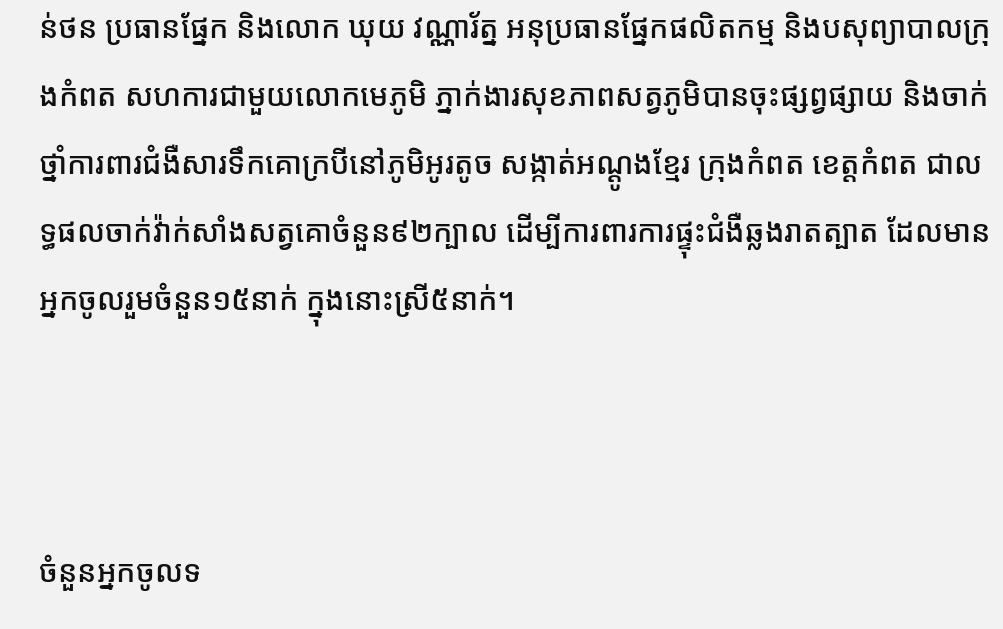ន់ថន ប្រធានផ្នែក និងលោក ឃុយ វណ្ណារ័ត្ន អនុប្រធានផ្នែកផលិតកម្ម និងបសុព្យាបាលក្រុងកំពត សហការជាមួយលោកមេភូមិ ភ្នាក់ងារសុខភាពសត្វភូមិបានចុះផ្សព្វផ្សាយ និងចាក់ថ្នាំការពារជំងឺសារទឹកគោក្របីនៅភូមិអូរតូច សង្កាត់អណ្ដូងខ្មែរ ក្រុងកំពត ខេត្តកំពត ជាលទ្ធផលចាក់វ៉ាក់សាំងសត្វគោចំនួន៩២ក្បាល ដើម្បីការពារការផ្ទុះជំងឺឆ្លងរាតត្បាត ដែលមានអ្នកចូលរួមចំនួន១៥នាក់ ក្នុងនោះស្រី៥នាក់។



ចំនួនអ្នកចូលទ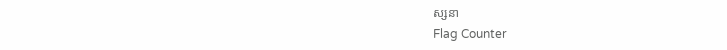ស្សនា
Flag Counter